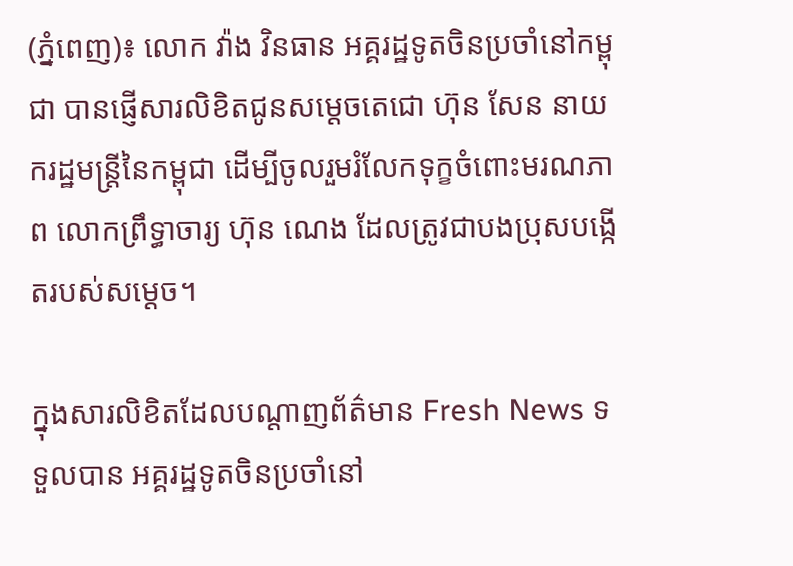(ភ្នំពេញ)៖ លោក វ៉ាង វិនធាន អគ្គរដ្ឋទូតចិនប្រចាំនៅកម្ពុជា បានផ្ញើសារលិខិតជូនសម្តេចតេជោ ហ៊ុន សែន នាយករដ្ឋមន្រ្តីនៃកម្ពុជា ដើម្បីចូលរួមរំលែកទុក្ខចំពោះមរណភាព លោកព្រឹទ្ធាចារ្យ ហ៊ុន ណេង ដែលត្រូវជាបងប្រុសបង្កើតរបស់សម្តេច។

ក្នុងសារលិខិតដែលបណ្តាញព័ត៌មាន Fresh News ទទួលបាន អគ្គរដ្ឋទូតចិនប្រចាំនៅ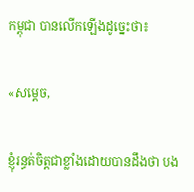កម្ពុជា បានលើកឡើងដូច្នេះថា៖

«សម្ដេច,

ខ្ញុំរន្ធត់ចិត្តជាខ្លាំងដោយបានដឹងថា បង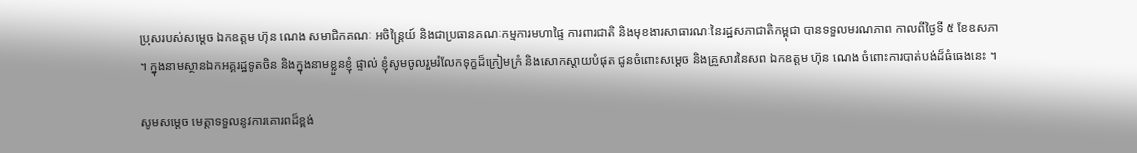ប្រុសរបស់សម្តេច ឯកឧត្តម ហ៊ុន ណេង សមាជិកគណៈ អចិន្ត្រៃយ៍ និងជាប្រធានគណៈកម្មការមហាផ្ទៃ ការពារជាតិ និងមុខងារសាធារណៈនៃរដ្ឋសភាជាតិកម្ពុជា បានទទួលមរណភាព កាលពីថ្ងៃទី ៥ ខែឧសភា ។ ក្នុងនាមស្ថានឯកអគ្គរដ្ឋទូតចិន និងក្នុងនាមខ្លួនខ្ញុំ ផ្ទាល់ ខ្ញុំសូមចូលរួមរំលែកទុក្ខដ៏ក្រៀមក្រំ និងសោកស្តាយបំផុត ជូនចំពោះសម្ដេច និងគ្រួសារនៃសព ឯកឧត្តម ហ៊ុន ណេង ចំពោះការបាត់បង់ដ៏ធំធេងនេះ ។

សូមសម្តេច មេត្តាទទួលនូវការគោរពដ៏ខ្ពង់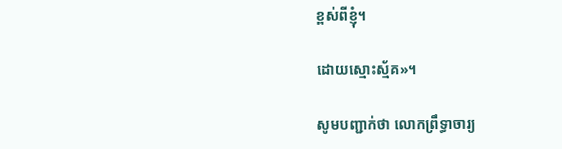ខ្ពស់ពីខ្ញុំ។

ដោយស្មោះស្ម័គ»។

សូមបញ្ជាក់ថា លោកព្រឹទ្ធាចារ្យ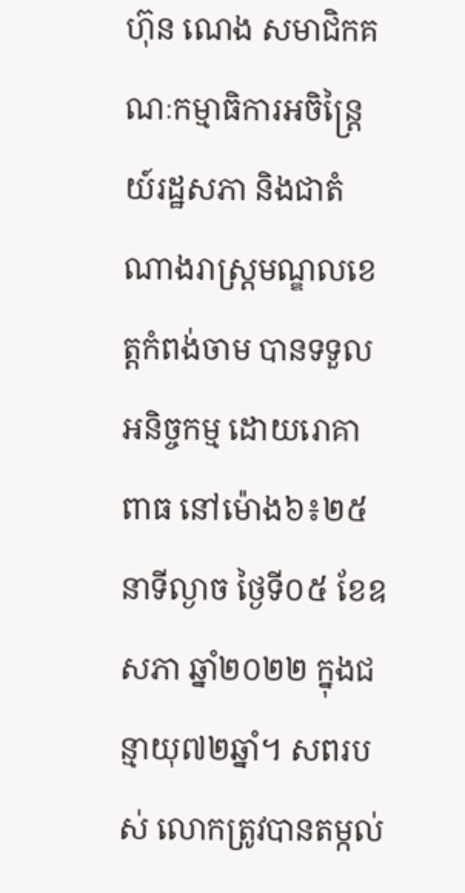ហ៊ុន ណេង សមាជិកគណៈកម្មាធិការអចិន្រ្តៃយ៍រដ្ឋសភា និងជាតំណាងរាស្រ្តមណ្ឌលខេត្តកំពង់ចាម បានទទួលអនិច្ចកម្ម ដោយរោគាពាធ នៅម៉ោង៦៖២៥នាទីល្ងាច ថ្ងៃទី០៥ ខែឧសភា ឆ្នាំ២០២២ ក្នុងជន្មាយុ៧២ឆ្នាំ។ សពរបស់ លោកត្រូវបានតម្កល់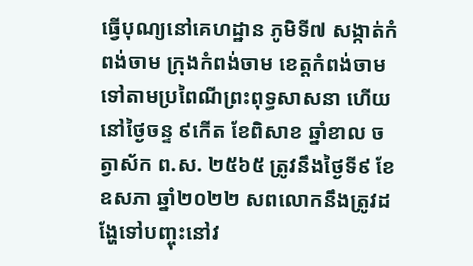ធ្វើបុណ្យនៅគេហដ្ឋាន ភូមិទី៧ សង្កាត់កំពង់ចាម ក្រុងកំពង់ចាម ខេត្តកំពង់ចាម ទៅតាមប្រពៃណីព្រះពុទ្ធសាសនា ហើយនៅថ្ងៃចន្ទ ៩កើត ខែពិសាខ ឆ្នាំខាល ចត្វាស័ក ព.ស. ២៥៦៥ ត្រូវនឹងថ្ងៃទី៩ ខែឧសភា ឆ្នាំ២០២២ សពលោកនឹងត្រូវដង្ហែទៅបញ្ចុះនៅវ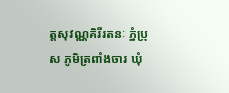ត្តសុវណ្ណគិរីរតនៈ ភ្នំប្រុស ភូមិត្រពាំងចារ ឃុំ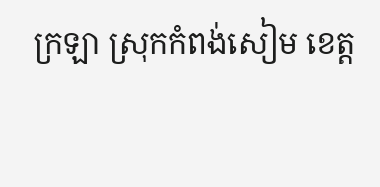ក្រឡា ស្រុកកំពង់សៀម ខេត្ត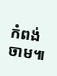កំពង់ចាម៕